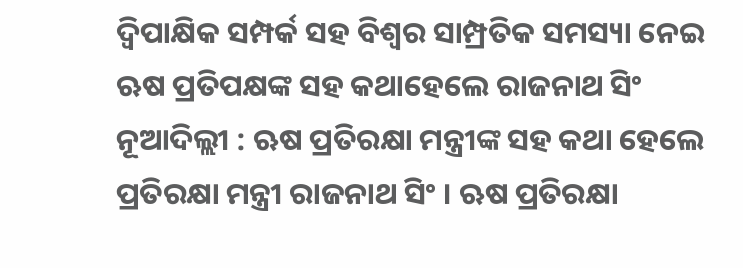ଦ୍ବିପାକ୍ଷିକ ସମ୍ପର୍କ ସହ ବିଶ୍ବର ସାମ୍ପ୍ରତିକ ସମସ୍ୟା ନେଇ ଋଷ ପ୍ରତିପକ୍ଷଙ୍କ ସହ କଥାହେଲେ ରାଜନାଥ ସିଂ
ନୂଆଦିଲ୍ଲୀ : ଋଷ ପ୍ରତିରକ୍ଷା ମନ୍ତ୍ରୀଙ୍କ ସହ କଥା ହେଲେ ପ୍ରତିରକ୍ଷା ମନ୍ତ୍ରୀ ରାଜନାଥ ସିଂ । ଋଷ ପ୍ରତିରକ୍ଷା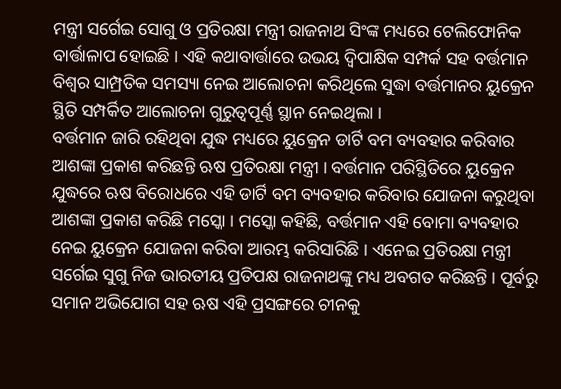ମନ୍ତ୍ରୀ ସର୍ଗେଇ ସୋଗୁ ଓ ପ୍ରତିରକ୍ଷା ମନ୍ତ୍ରୀ ରାଜନାଥ ସିଂଙ୍କ ମଧ୍ୟରେ ଟେଲିଫୋନିକ ବାର୍ତ୍ତାଳାପ ହୋଇଛି । ଏହି କଥାବାର୍ତ୍ତାରେ ଉଭୟ ଦ୍ବିପାକ୍ଷିକ ସମ୍ପର୍କ ସହ ବର୍ତ୍ତମାନ ବିଶ୍ବର ସାମ୍ପ୍ରତିକ ସମସ୍ୟା ନେଇ ଆଲୋଚନା କରିଥିଲେ ସୁଦ୍ଧା ବର୍ତ୍ତମାନର ୟୁକ୍ରେନ ସ୍ଥିତି ସମ୍ପର୍କିତ ଆଲୋଚନା ଗୁରୁତ୍ବପୂର୍ଣ୍ଣ ସ୍ଥାନ ନେଇଥିଲା ।
ବର୍ତ୍ତମାନ ଜାରି ରହିଥିବା ଯୁଦ୍ଧ ମଧ୍ୟରେ ୟୁକ୍ରେନ ଡାର୍ଟି ବମ ବ୍ୟବହାର କରିବାର ଆଶଙ୍କା ପ୍ରକାଶ କରିଛନ୍ତି ଋଷ ପ୍ରତିରକ୍ଷା ମନ୍ତ୍ରୀ । ବର୍ତ୍ତମାନ ପରିସ୍ଥିତିରେ ୟୁକ୍ରେନ ଯୁଦ୍ଧରେ ଋଷ ବିରୋଧରେ ଏହି ଡାର୍ଟି ବମ ବ୍ୟବହାର କରିବାର ଯୋଜନା କରୁଥିବା ଆଶଙ୍କା ପ୍ରକାଶ କରିଛି ମସ୍କୋ । ମସ୍କୋ କହିଛି, ବର୍ତ୍ତମାନ ଏହି ବୋମା ବ୍ୟବହାର ନେଇ ୟୁକ୍ରେନ ଯୋଜନା କରିବା ଆରମ୍ଭ କରିସାରିଛି । ଏନେଇ ପ୍ରତିରକ୍ଷା ମନ୍ତ୍ରୀ ସର୍ଗେଇ ସୁଗୁ ନିଜ ଭାରତୀୟ ପ୍ରତିପକ୍ଷ ରାଜନାଥଙ୍କୁ ମଧ୍ୟ ଅବଗତ କରିଛନ୍ତି । ପୂର୍ବରୁ ସମାନ ଅଭିଯୋଗ ସହ ଋଷ ଏହି ପ୍ରସଙ୍ଗରେ ଚୀନକୁ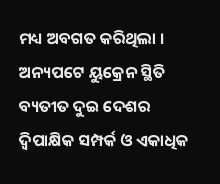ମଧ୍ୟ ଅବଗତ କରିଥିଲା ।
ଅନ୍ୟପଟେ ୟୁକ୍ରେନ ସ୍ଥିତି ବ୍ୟତୀତ ଦୁଇ ଦେଶର ଦ୍ବିପାକ୍ଷିକ ସମ୍ପର୍କ ଓ ଏକାଧିକ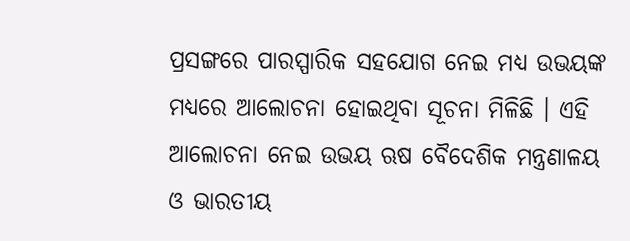ପ୍ରସଙ୍ଗରେ ପାରସ୍ପାରିକ ସହଯୋଗ ନେଇ ମଧ୍ୟ ଉଭୟଙ୍କ ମଧ୍ୟରେ ଆଲୋଚନା ହୋଇଥିବା ସୂଚନା ମିଳିଛି । ଏହି ଆଲୋଚନା ନେଇ ଉଭୟ ଋଷ ବୈଦେଶିକ ମନ୍ତ୍ରଣାଳୟ ଓ ଭାରତୀୟ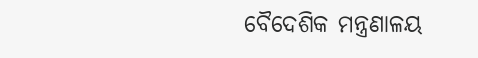ବୈଦେଶିକ ମନ୍ତ୍ରଣାଳୟ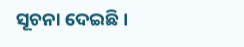ସୂଚନା ଦେଇଛି ।